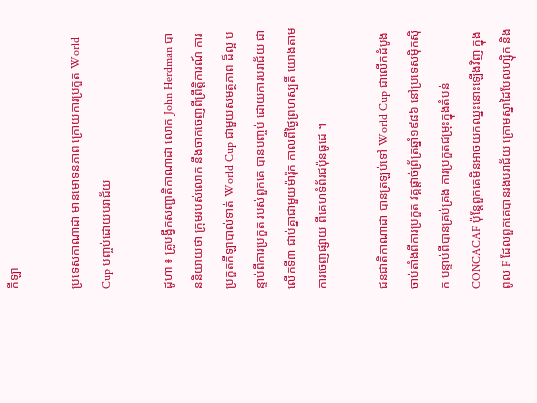កីឡា

ប្រទេសកាណាដា មានមោទនភាព ក្រោយការប្រកួត World Cup បញ្ចប់ដោយបរាជ័យ

ដូហា ៖ គ្រូបង្វឹកសញ្ជាតិកាណាដា លោក John Herdman បាននិយាយថា ក្រុមរបស់លោក នឹងចាកចេញពីព្រឹត្តិការណ៍ ការប្រកួតកីឡាបាល់ទាត់ World Cup ជាមួយសមត្ថភាព ដ៏ល្អ បន្ទាប់ពីការប្រកួត របស់ពួកគេ បានបញ្ចប់ ដោយការបរាជ័យ ជាលើកទី៣ ជាប់គ្នាជាមួយម៉ារ៉ុក កាលពីថ្ងៃព្រហស្បតិ៍ យោងតាមការចេញផ្សាយ ពីគេហទំព័រជប៉ុនធូដេ ។

ជនជាតិកាណាដា បានត្រឡប់ទៅ World Cup ជាលើកដំបូងចាប់តាំងពីការប្រកួត វគ្គផ្តាច់ព្រ័ត្រឆ្នាំ១៩៨៦ នៅប្រទេសម៉ិកស៊ិក បន្ទាប់ពីបានគ្រប់គ្រង ការប្រកួតជម្រុះក្នុងតំបន់ CONCACAF ប៉ុន្តែពួកគេមិនអាចយកឈ្នះនោះឡើងវិញ ក្នុងពូល F ដែលពួកគេបានរងបរាជ័យ ក្រោមស្នាដៃបែលហ្ស៊ិក និង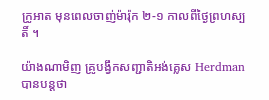ក្រូអាត មុនពេលចាញ់ម៉ារ៉ុក ២-១ កាលពីថ្ងៃព្រហស្បតិ៍ ។

យ៉ាងណាមិញ គ្រូបង្វឹកសញ្ជាតិអង់គ្លេស Herdman បានបន្តថា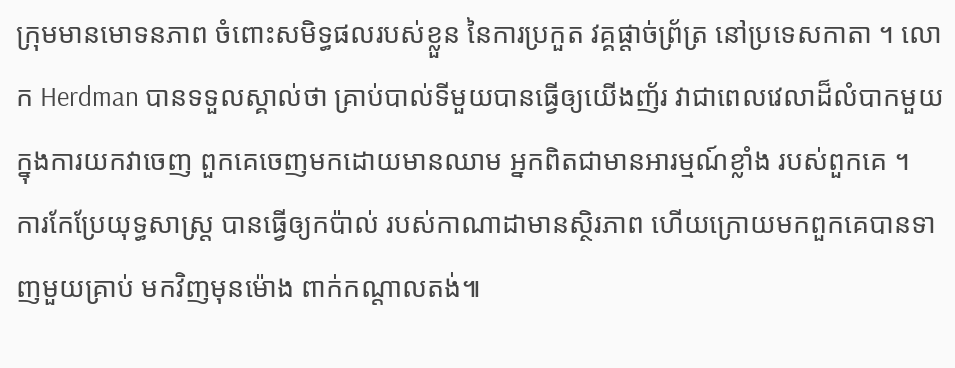ក្រុមមានមោទនភាព ចំពោះសមិទ្ធផលរបស់ខ្លួន នៃការប្រកួត វគ្គផ្តាច់ព្រ័ត្រ នៅប្រទេសកាតា ។ លោក Herdman បានទទួលស្គាល់ថា គ្រាប់បាល់ទីមួយបានធ្វើឲ្យយើងញ័រ វាជាពេលវេលាដ៏លំបាកមួយ ក្នុងការយកវាចេញ ពួកគេចេញមកដោយមានឈាម អ្នកពិតជាមានអារម្មណ៍ខ្លាំង របស់ពួកគេ ។
ការកែប្រែយុទ្ធសាស្ត្រ បានធ្វើឲ្យកប៉ាល់ របស់កាណាដាមានស្ថិរភាព ហើយក្រោយមកពួកគេបានទាញមួយគ្រាប់ មកវិញមុនម៉ោង ពាក់កណ្តាលតង់៕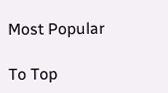Most Popular

To Top